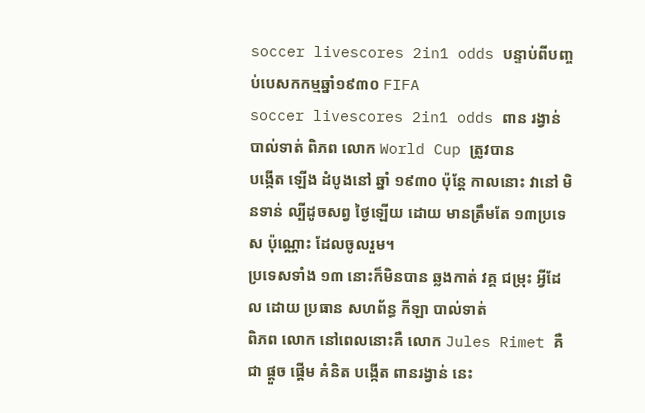soccer livescores 2in1 odds បន្ទាប់ពីបញ្ចប់បេសកកម្មឆ្នាំ១៩៣០ FIFA
soccer livescores 2in1 odds ពាន រង្វាន់ បាល់ទាត់ ពិភព លោក World Cup ត្រូវបាន
បង្កើត ឡើង ដំបូងនៅ ឆ្នាំ ១៩៣០ ប៉ុន្តែ កាលនោះ វានៅ មិនទាន់ ល្បីដូចសព្វ ថ្ងៃឡើយ ដោយ មានត្រឹមតែ ១៣ប្រទេស ប៉ុណ្ណោះ ដែលចូលរួម។
ប្រទេសទាំង ១៣ នោះក៏មិនបាន ឆ្លងកាត់ វគ្គ ជម្រុះ អ្វីដែល ដោយ ប្រធាន សហព័ន្ធ កីឡា បាល់ទាត់
ពិភព លោក នៅពេលនោះគឺ លោក Jules Rimet គឺជា ផ្តួច ផ្តើម គំនិត បង្កើត ពានរង្វាន់ នេះ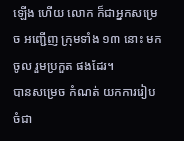ឡើង ហើយ លោក ក៏ជាអ្នកសម្រេច អញ្ជើញ ក្រុមទាំង ១៣ នោះ មកចូល រួមប្រកួត ផងដែរ។
បានសម្រេច កំណត់ យកការរៀប ចំជា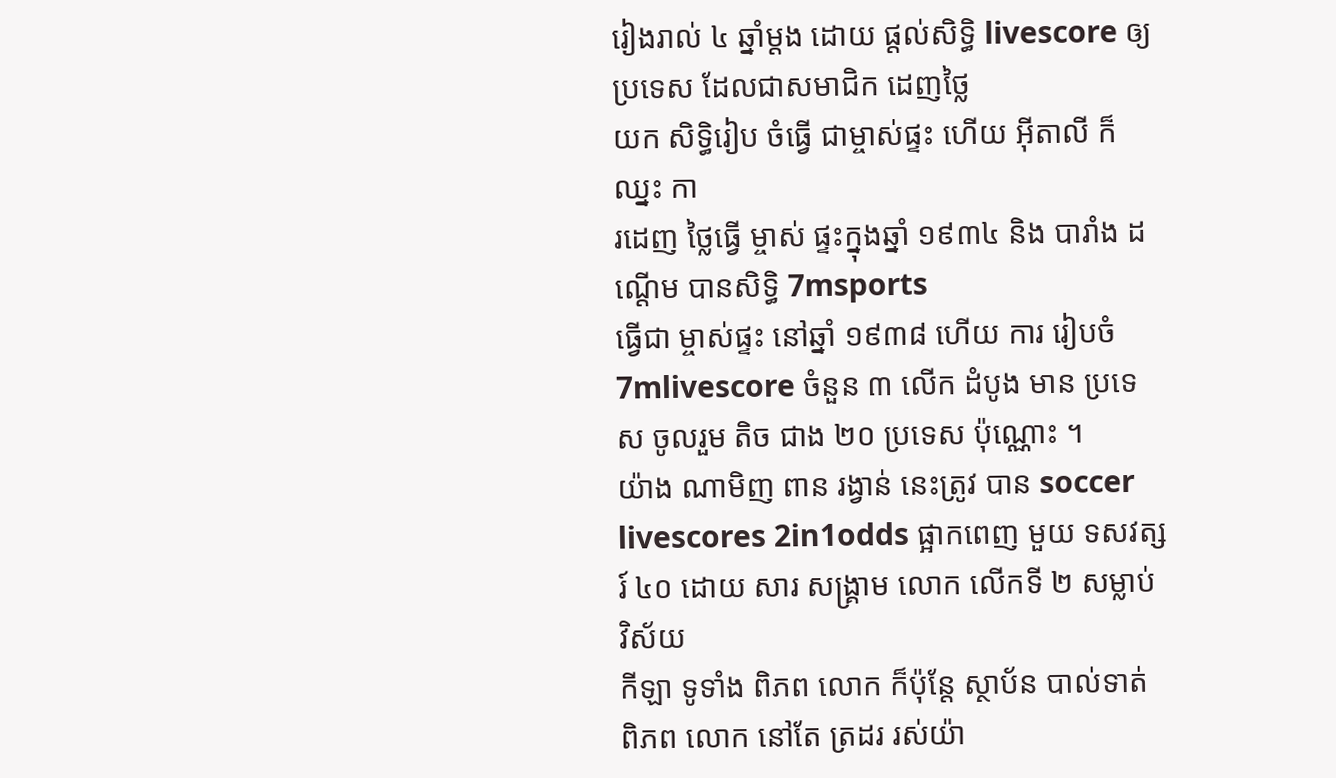រៀងរាល់ ៤ ឆ្នាំម្តង ដោយ ផ្តល់សិទ្ធិ livescore ឲ្យប្រទេស ដែលជាសមាជិក ដេញថ្លៃ
យក សិទ្ធិរៀប ចំធ្វើ ជាម្ចាស់ផ្ទះ ហើយ អ៊ីតាលី ក៏ឈ្នះ កា
រដេញ ថ្លៃធ្វើ ម្ចាស់ ផ្ទះក្នុងឆ្នាំ ១៩៣៤ និង បារាំង ដណ្តើម បានសិទ្ធិ 7msports
ធ្វើជា ម្ចាស់ផ្ទះ នៅឆ្នាំ ១៩៣៨ ហើយ ការ រៀបចំ 7mlivescore ចំនួន ៣ លើក ដំបូង មាន ប្រទេស ចូលរួម តិច ជាង ២០ ប្រទេស ប៉ុណ្ណោះ ។
យ៉ាង ណាមិញ ពាន រង្វាន់ នេះត្រូវ បាន soccer livescores 2in1odds ផ្អាកពេញ មួយ ទសវត្សរ៍ ៤០ ដោយ សារ សង្គ្រាម លោក លើកទី ២ សម្លាប់ វិស័យ
កីឡា ទូទាំង ពិភព លោក ក៏ប៉ុន្តែ ស្ថាប័ន បាល់ទាត់ ពិភព លោក នៅតែ ត្រដរ រស់យ៉ា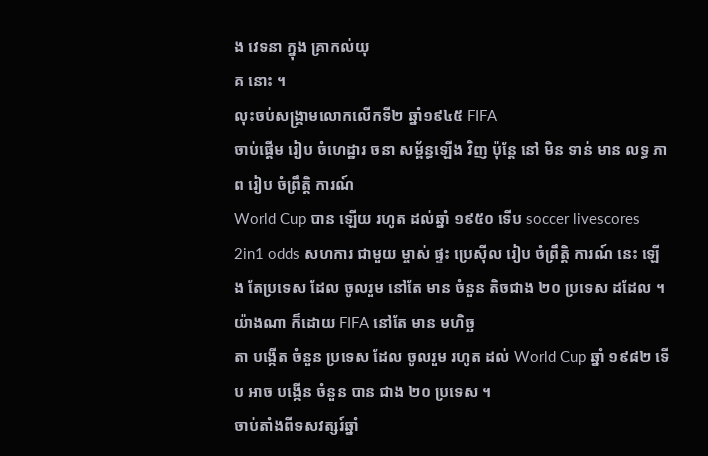ង វេទនា ក្នុង គ្រាកល់យុ
គ នោះ ។
លុះចប់សង្គ្រាមលោកលើកទី២ ឆ្នាំ១៩៤៥ FIFA
ចាប់ផ្តើម រៀប ចំហេដ្ឋារ ចនា សម្ព័ន្ធឡើង វិញ ប៉ុន្តែ នៅ មិន ទាន់ មាន លទ្ធ ភាព រៀប ចំព្រឹត្តិ ការណ៍
World Cup បាន ឡើយ រហូត ដល់ឆ្នាំ ១៩៥០ ទើប soccer livescores 2in1 odds សហការ ជាមួយ ម្ចាស់ ផ្ទះ ប្រេស៊ីល រៀប ចំព្រឹត្តិ ការណ៍ នេះ ឡើង តែប្រទេស ដែល ចូលរួម នៅតែ មាន ចំនួន តិចជាង ២០ ប្រទេស ដដែល ។យ៉ាងណា ក៏ដោយ FIFA នៅតែ មាន មហិច្ឆ
តា បង្កើត ចំនួន ប្រទេស ដែល ចូលរួម រហូត ដល់ World Cup ឆ្នាំ ១៩៨២ ទើប អាច បង្កើន ចំនួន បាន ជាង ២០ ប្រទេស ។
ចាប់តាំងពីទសវត្សរ៍ឆ្នាំ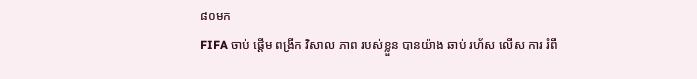៨០មក
FIFA ចាប់ ផ្តើម ពង្រីក វិសាល ភាព របស់ខ្លួន បានយ៉ាង ឆាប់ រហ័ស លើស ការ រំពឹ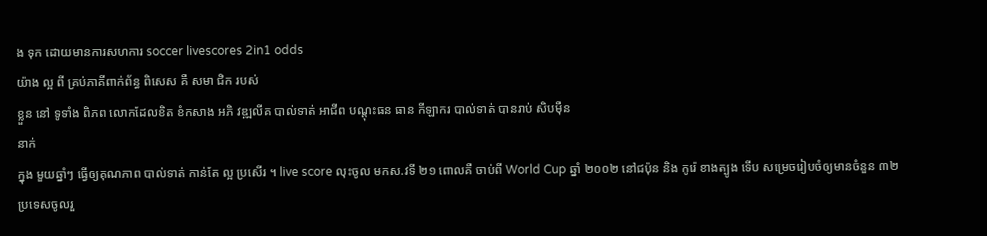ង ទុក ដោយមានការសហការ soccer livescores 2in1 odds
យ៉ាង ល្អ ពី គ្រប់ភាគីពាក់ព័ន្ធ ពិសេស គឺ សមា ជិក របស់
ខ្លួន នៅ ទូទាំង ពិភព លោកដែលខិត ខំកសាង អភិ វឌ្ឍលីគ បាល់ទាត់ អាជីព បណ្តុះធន ធាន កីឡាករ បាល់ទាត់ បានរាប់ សិបម៉ឺន
នាក់
ក្នុង មួយឆ្នាំៗ ធ្វើឲ្យគុណភាព បាល់ទាត់ កាន់តែ ល្អ ប្រសើរ ។ live score លុះចូល មកស.វទី ២១ ពោលគឺ ចាប់ពី World Cup ឆ្នាំ ២០០២ នៅជប៉ុន និង កូរ៉េ ខាងត្បូង ទើប សម្រេចរៀបចំឲ្យមានចំនួន ៣២ ប្រទេសចូលរួ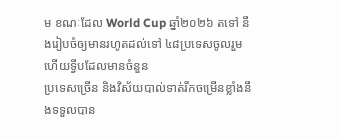ម ខណៈដែល World Cup ឆ្នាំ២០២៦ តទៅ នឹងរៀបចំឲ្យមានរហូតដល់ទៅ ៤៨ប្រទេសចូលរួម ហើយទ្វីបដែលមានចំនួន
ប្រទេសច្រើន និងវិស័យបាល់ទាត់រីកចម្រើនខ្លាំងនឹងទទួលបាន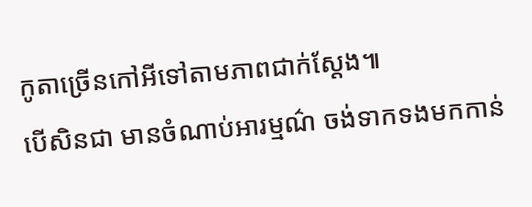កូតាច្រើនកៅអីទៅតាមភាពជាក់ស្តែង៕
បើសិនជា មានចំណាប់អារម្មណ៌ ចង់ទាកទងមកកាន់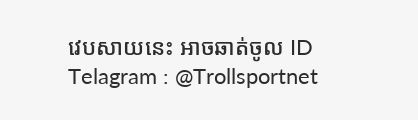វេបសាយនេះ អាចឆាត់ចូល ID Telagram : @Trollsportnet